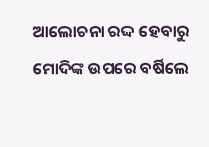ଆଲୋଚନା ରଦ୍ଦ ହେବାରୁ ମୋଦିଙ୍କ ଉପରେ ବର୍ଷିଲେ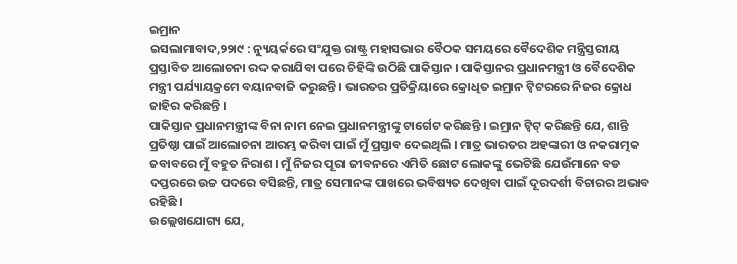ଇମ୍ରାନ
ଇସଲାମାବାଦ,୨୨ା୯ : ନ୍ୟୁୟର୍କରେ ସଂଯୁକ୍ତ ରାଷ୍ଟ୍ର ମହାସଭାର ବୈଠକ ସମୟରେ ବୈଦେଶିକ ମନ୍ତ୍ରିସ୍ତରୀୟ ପ୍ରସ୍ତାବିତ ଆଲୋଚନା ରଦ୍ଦ କରାଯିବା ପରେ ଚିହିଙ୍କି ଉଠିଛି ପାକିସ୍ତାନ । ପାକିସ୍ତାନର ପ୍ରଧାନମନ୍ତ୍ରୀ ଓ ବୈଦେଶିକ ମନ୍ତ୍ରୀ ପର୍ଯ୍ୟାୟକ୍ରମେ ବୟାନବାଜି କରୁଛନ୍ତି । ଭାରତର ପ୍ରତିକ୍ରିୟାରେ କ୍ରୋଧିତ ଇମ୍ରାନ ଟ୍ୱିଟରରେ ନିଜର କ୍ରୋଧ ଜାହିର କରିଛନ୍ତି ।
ପାକିସ୍ତାନ ପ୍ରଧାନମନ୍ତ୍ରୀଙ୍କ ବିନା ନାମ ନେଇ ପ୍ରଧାନମନ୍ତ୍ରୀଙ୍କୁ ଟାର୍ଗେଟ କରିଛନ୍ତି । ଇମ୍ରାନ ଟ୍ୱିଟ୍ କରିଛନ୍ତି ଯେ, ଶାନ୍ତି ପ୍ରତିଷ୍ଠା ପାଇଁ ଆଲୋଚନା ଆରମ୍ଭ କରିବା ପାଇଁ ମୁଁ ପ୍ରସ୍ତାବ ଦେଇଥିଲି । ମାତ୍ର ଭାରତର ଅହଙ୍କାରୀ ଓ ନକରାତ୍ମକ ଜବାବରେ ମୁଁ ବହୁତ ନିରାଶ । ମୁଁ ନିଜର ପୂରା ଜୀବନରେ ଏମିତି ଛୋଟ ଲୋକଙ୍କୁ ଭେଟିଛି ଯେଉଁମାନେ ବଡ ଦପ୍ତରରେ ଉଚ୍ଚ ପଦରେ ବସିଛନ୍ତି, ମାତ୍ର ସେମାନଙ୍କ ପାଖରେ ଭବିଷ୍ୟତ ଦେଖିବା ପାଇଁ ଦୂରଦର୍ଶୀ ବିଚାରର ଅଭାବ ରହିଛି ।
ଉଲ୍ଲେଖଯୋଗ୍ୟ ଯେ,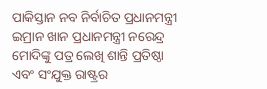ପାକିସ୍ତାନ ନବ ନିର୍ବାଚିତ ପ୍ରଧାନମନ୍ତ୍ରୀ ଇମ୍ରାନ ଖାନ ପ୍ରଧାନମନ୍ତ୍ରୀ ନରେନ୍ଦ୍ର ମୋଦିଙ୍କୁ ପତ୍ର ଲେଖି ଶାନ୍ତି ପ୍ରତିଷ୍ଠା ଏବଂ ସଂଯୁକ୍ତ ରାଷ୍ଟ୍ରର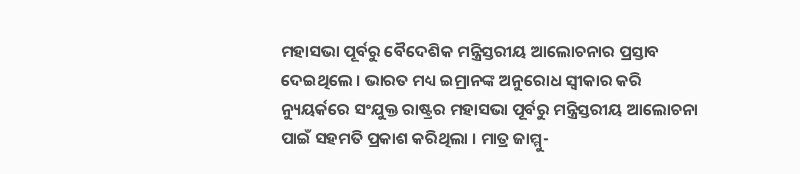ମହାସଭା ପୂର୍ବରୁ ବୈଦେଶିକ ମନ୍ତ୍ରିସ୍ତରୀୟ ଆଲୋଚନାର ପ୍ରସ୍ତାବ ଦେଇଥିଲେ । ଭାରତ ମଧ୍ୟ ଇମ୍ରାନଙ୍କ ଅନୁରୋଧ ସ୍ୱୀକାର କରି ନ୍ୟୁୟର୍କରେ ସଂଯୁକ୍ତ ରାଷ୍ଟ୍ରର ମହାସଭା ପୂର୍ବରୁ ମନ୍ତ୍ରିସ୍ତରୀୟ ଆଲୋଚନା ପାଇଁ ସହମତି ପ୍ରକାଶ କରିଥିଲା । ମାତ୍ର ଜାମ୍ମୁ-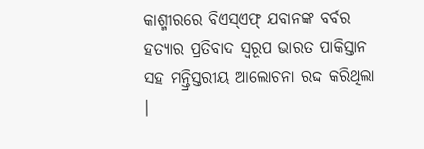କାଶ୍ମୀରରେ ବିଏସ୍ଏଫ୍ ଯବାନଙ୍କ ବର୍ବର ହତ୍ୟାର ପ୍ରତିବାଦ ସ୍ୱରୂପ ଭାରତ ପାକିସ୍ତାନ ସହ ମନ୍ତ୍ରିସ୍ତରୀୟ ଆଲୋଚନା ରଦ୍ଦ କରିଥିଲା ।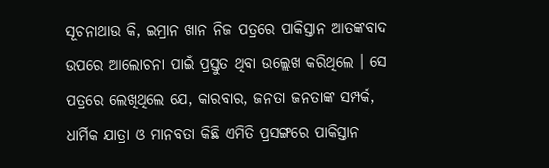ସୂଚନାଥାଉ କି, ଇମ୍ରାନ ଖାନ ନିଜ ପତ୍ରରେ ପାକିସ୍ତାନ ଆତଙ୍କବାଦ ଉପରେ ଆଲୋଚନା ପାଇଁ ପ୍ରସ୍ତୁତ ଥିବା ଉଲ୍ଲେଖ କରିଥିଲେ । ସେ ପତ୍ରରେ ଲେଖିଥିଲେ ଯେ, କାରବାର, ଜନତା ଜନତାଙ୍କ ସମ୍ପର୍କ, ଧାର୍ମିକ ଯାତ୍ରା ଓ ମାନବତା କିଛି ଏମିତି ପ୍ରସଙ୍ଗରେ ପାକିସ୍ତାନ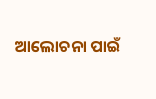ଆଲୋଚନା ପାଇଁ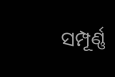ସମ୍ପୂର୍ଣ୍ଣ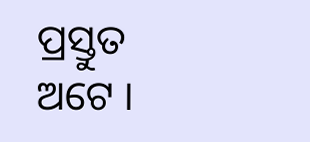ପ୍ରସ୍ତୁତ ଅଟେ ।